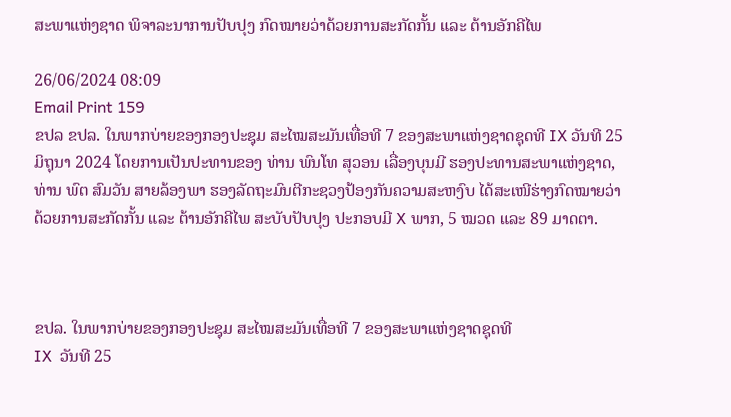ສະພາແຫ່ງຊາດ ພິຈາລະນາການປັບປຸງ ກົດໝາຍວ່າດ້ວຍການສະກັດກັ້ນ ແລະ ຕ້ານອັກຄີໄພ

26/06/2024 08:09
Email Print 159
ຂປລ ຂປລ. ໃນພາກບ່າຍຂອງກອງປະຊຸມ ສະໄໝສະມັນເທື່ອທີ 7 ຂອງສະພາແຫ່ງຊາດຊຸດທີ IX ວັນທີ 25 ມິຖຸນາ 2024 ໂດຍການເປັນປະທານຂອງ ທ່ານ ພົນໂທ ສຸວອນ ເລື່ອງບຸນມີ ຮອງປະທານສະພາແຫ່ງຊາດ, ທ່ານ ພົຕ ສົມວັນ ສາຍລ້ອງພາ ຮອງລັດຖະມົນຕີກະຊວງປ້ອງກັນຄວາມສະຫງົບ ໄດ້ສະເໜີຮ່າງກົດໝາຍວ່າດ້ວຍການສະກັດກັ້ນ ແລະ ຕ້ານອັກຄີໄພ ສະບັບປັບປຸງ ປະກອບມີ X ພາກ, 5 ໝວດ ແລະ 89 ມາດຕາ.



ຂປລ. ໃນພາກບ່າຍຂອງກອງປະຊຸມ ສະໄໝສະມັນເທື່ອທີ 7 ຂອງສະພາແຫ່ງຊາດຊຸດທີ
IX  ວັນທີ 25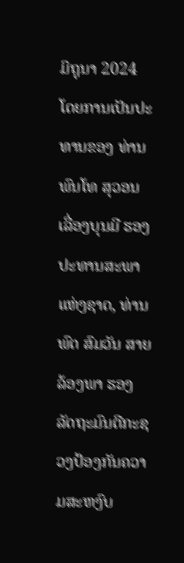ມິຖຸນາ 2024 ໂດຍການເປັນປະທານຂອງ ທ່ານ ພົນໂທ ສຸວອນ ເລື່ອງບຸນມີ ຮອງປະທານສະພາແຫ່ງຊາດ, ທ່ານ ພົຕ ສົມວັນ ສາຍລ້ອງພາ ຮອງລັດຖະມົນຕີກະຊວງປ້ອງກັນຄວາມສະຫງົບ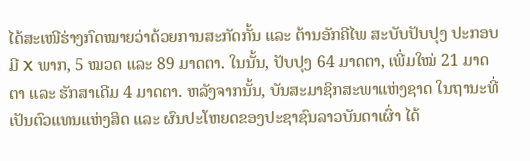ໄດ້ສະເໜີຮ່າງກົດໝາຍວ່າດ້ວຍການສະກັດກັ້ນ ແລະ ຕ້ານອັກຄີໄພ ສະບັບປັບປຸງ ປະກອບມີ X ພາກ, 5 ໝວດ ແລະ 89 ມາດຕາ. ໃນນັ້ນ, ປັບປຸງ 64 ມາດຕາ, ເພີ່ມໃໝ່ 21 ມາດຕາ ແລະ ຮັກສາເດີມ 4 ມາດຕາ. ຫລັງຈາກນັ້ນ, ບັນສະມາຊິກສະພາແຫ່ງຊາດ ໃນຖານະທີ່ເປັນຕົວແທນແຫ່ງສິດ ແລະ ຜົນປະໂຫຍດຂອງປະຊາຊົນລາວບັນດາເຜົ່າ ໄດ້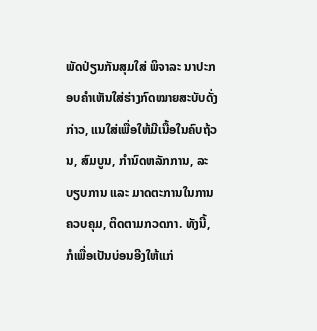ພັດປ່ຽນກັນສຸມໃສ່ ພິຈາລະ ນາປະກອບຄຳເຫັນໃສ່ຮ່າງກົດໝາຍສະບັບດັ່ງກ່າວ, ແນໃສ່ເພື່ອໃຫ້ມີເນື້ອໃນຄົບຖ້ວນ, ສົມບູນ, ກຳນົດຫລັກການ, ລະບຽບການ ແລະ ມາດຕະການໃນການຄວບຄຸມ, ຕິດຕາມກວດກາ. ທັງນີ້, ກໍເພື່ອເປັນບ່ອນອີງໃຫ້ແກ່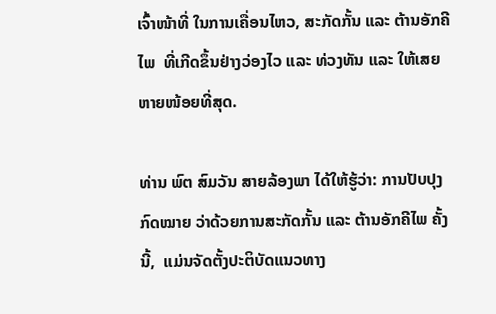ເຈົ້າໜ້າທີ່ ໃນການເຄື່ອນໄຫວ, ສະກັດກັ້ນ ແລະ ຕ້ານອັກຄີໄພ  ທີ່ເກີດຂຶ້ນຢ່າງວ່ອງໄວ ແລະ ທ່ວງທັນ ແລະ ໃຫ້ເສຍຫາຍໜ້ອຍທີ່ສຸດ.

ທ່ານ ພົຕ ສົມວັນ ສາຍລ້ອງພາ ໄດ້ໃຫ້ຮູ້ວ່າ: ການປັບປຸງກົດໝາຍ ວ່າດ້ວຍການສະກັດກັ້ນ ແລະ ຕ້ານອັກຄີໄພ ຄັ້ງນີ້,  ແມ່ນຈັດຕັ້ງປະຕິບັດແນວທາງ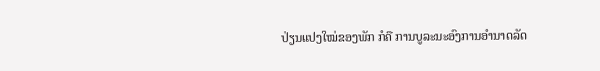ປ່ຽນແປງໃໝ່ຂອງພັກ ກໍຄື ການບູລະນະອົງການອຳນາດລັດ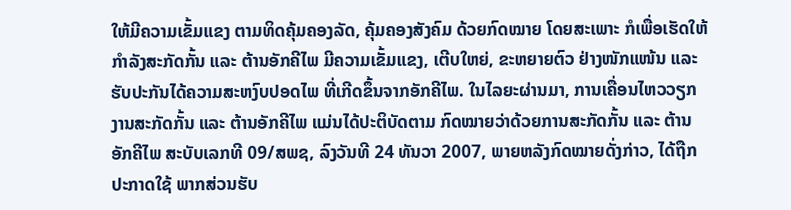ໃຫ້ມີຄວາມເຂັ້ມແຂງ ຕາມທິດຄຸ້ມຄອງລັດ, ຄຸ້ມຄອງສັງຄົມ ດ້ວຍກົດໝາຍ ໂດຍສະເພາະ ກໍເພື່ອເຮັດໃຫ້ກຳລັງສະກັດກັ້ນ ແລະ ຕ້ານອັກຄີໄພ ມີຄວາມເຂັ້ມແຂງ, ເຕີບໃຫຍ່, ຂະຫຍາຍຕົວ ຢ່າງໜັກແໜ້ນ ແລະ ຮັບປະກັນໄດ້ຄວາມສະຫງົບປອດໄພ ທີ່ເກີດຂຶ້ນຈາກອັກຄີໄພ. ໃນໄລຍະຜ່ານມາ, ການເຄື່ອນໄຫວວຽກງານສະກັດກັ້ນ ແລະ ຕ້ານອັກຄີໄພ ແມ່ນໄດ້ປະຕິບັດຕາມ ກົດໝາຍວ່າດ້ວຍການສະກັດກັ້ນ ແລະ ຕ້ານອັກຄີໄພ ສະບັບເລກທີ 09/ສພຊ, ລົງວັນທີ 24 ທັນວາ 2007, ພາຍຫລັງກົດໝາຍດັ່ງກ່າວ, ໄດ້ຖືກປະກາດໃຊ້ ພາກສ່ວນຮັບ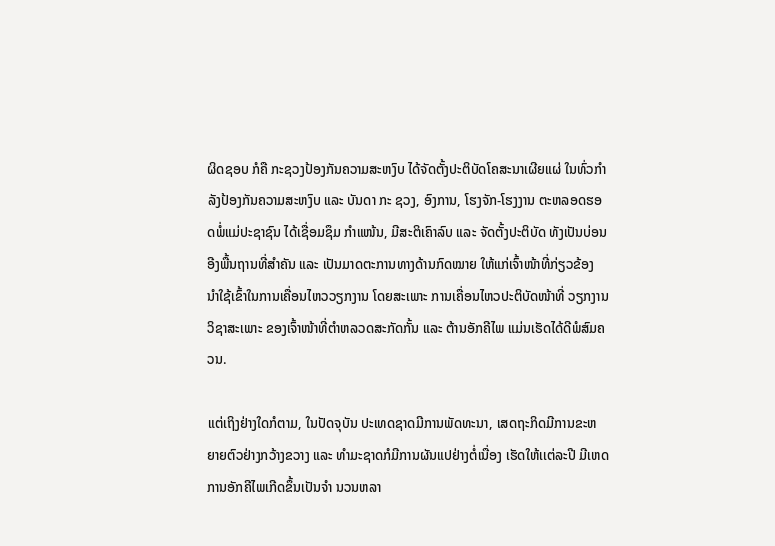ຜິດຊອບ ກໍຄື ກະຊວງປ້ອງກັນຄວາມສະຫງົບ ໄດ້ຈັດຕັ້ງປະຕິບັດໂຄສະນາເຜີຍແຜ່ ໃນທົ່ວກໍາລັງປ້ອງກັນຄວາມສະຫງົບ ແລະ ບັນດາ ກະ ຊວງ, ອົງການ, ໂຮງຈັກ-ໂຮງງານ ຕະຫລອດຮອດພໍ່ແມ່ປະຊາຊົນ ໄດ້ເຊື່ອມຊຶມ ກຳແໜ້ນ, ມີສະຕິເຄົາລົບ ແລະ ຈັດຕັ້ງປະຕິບັດ ທັງເປັນບ່ອນອີງພື້ນຖານທີ່ສຳຄັນ ແລະ ເປັນມາດຕະການທາງດ້ານກົດໝາຍ ໃຫ້ແກ່ເຈົ້າໜ້າທີ່ກ່ຽວຂ້ອງ ນໍາໃຊ້ເຂົ້າໃນການເຄື່ອນໄຫວວຽກງານ ໂດຍສະເພາະ ການເຄື່ອນໄຫວປະຕິບັດໜ້າທີ່ ວຽກງານວິຊາສະເພາະ ຂອງເຈົ້າໜ້າທີ່ຕໍາຫລວດສະກັດກັ້ນ ແລະ ຕ້ານອັກຄີໄພ ແມ່ນເຮັດໄດ້ດີພໍສົມຄວນ.

ແຕ່ເຖິງຢ່າງໃດກໍຕາມ, ໃນປັດຈຸບັນ ປະເທດຊາດມີການພັດທະນາ, ເສດຖະກິດມີການຂະຫຍາຍຕົວຢ່າງກວ້າງຂວາງ ແລະ ທຳມະຊາດກໍມີການຜັນແປຢ່າງຕໍ່ເນື່ອງ ເຮັດໃຫ້ເເຕ່ລະປີ ມີເຫດການອັກຄີໄພເກີດຂຶ້ນເປັນຈຳ ນວນຫລາ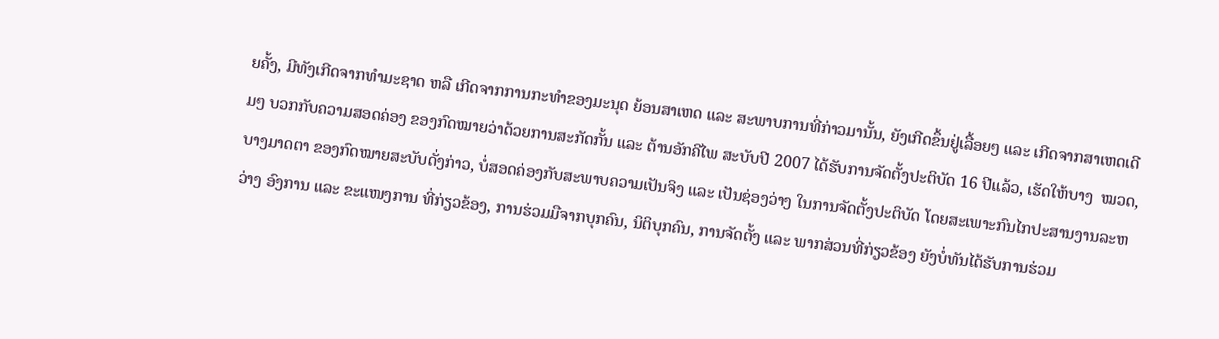ຍຄັ້ງ, ມີທັງເກີດຈາກທຳມະຊາດ ຫລື ເກີດຈາກການກະທຳຂອງມະນຸດ ຍ້ອນສາເຫດ ແລະ ສະພາບການທີ່ກ່າວມານັ້ນ, ຍັງເກີດຂຶ້ນຢູ່ເລື້ອຍໆ ແລະ ເກີດຈາກສາເຫດເດີມໆ ບວກກັບຄວາມສອດຄ່ອງ ຂອງກົດໝາຍວ່າດ້ວຍການສະກັດກັ້ນ ແລະ ຕ້ານອັກຄີໄພ ສະບັບປີ 2007 ໄດ້ຮັບການຈັດຕັ້ງປະຕິບັດ 16 ປີແລ້ວ, ເຮັດໃຫ້ບາງ  ໝວດ, ບາງມາດຕາ ຂອງກົດໝາຍສະບັບດັ່ງກ່າວ, ບໍ່ສອດຄ່ອງກັບສະພາບຄວາມເປັນຈິງ ແລະ ເປັນຊ່ອງວ່າງ ໃນການຈັດຕັ້ງປະຕິບັດ ໂດຍສະເພາະກົນໄກປະສານງານລະຫວ່າງ ອົງການ ແລະ ຂະແໜງການ ທີ່ກ່ຽວຂ້ອງ, ການຮ່ວມມືຈາກບຸກຄົນ, ນິຕິບຸກຄົນ, ການຈັດຕັ້ງ ແລະ ພາກສ່ວນທີ່ກ່ຽວຂ້ອງ ຍັງບໍ່ທັນໄດ້ຮັບການຮ່ວມ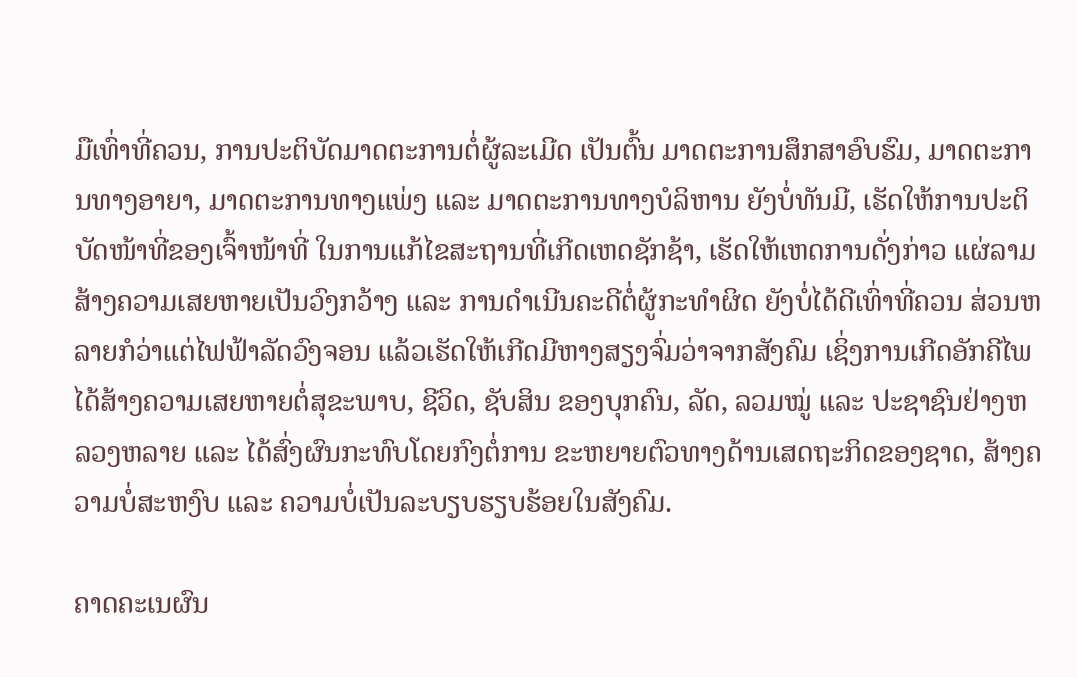ມືເທົ່າທີ່ຄວນ, ການປະຕິບັດມາດຕະການຕໍ່ຜູ້ລະເມີດ ເປັນຕົ້ນ ມາດຕະການສຶກສາອົບຮົມ, ມາດຕະການທາງອາຍາ, ມາດຕະການທາງແພ່ງ ແລະ ມາດຕະການທາງບໍລິຫານ ຍັງບໍ່ທັນມີ, ເຮັດໃຫ້ການປະຕິບັດໜ້າທີ່ຂອງເຈົ້າໜ້າທີ່ ໃນການແກ້ໄຂສະຖານທີ່ເກີດເຫດຊັກຊ້າ, ເຮັດໃຫ້ເຫດການດັ່ງກ່າວ ແຜ່ລາມສ້າງຄວາມເສຍຫາຍເປັນວົງກວ້າງ ແລະ ການດຳເນີນຄະດີຕໍ່ຜູ້ກະທຳຜິດ ຍັງບໍ່ໄດ້ດີເທົ່າທີ່ຄວນ ສ່ວນຫລາຍກໍວ່າແຕ່ໄຟຟ້າລັດວົງຈອນ ແລ້ວເຮັດໃຫ້ເກີດມີຫາງສຽງຈົ່ມວ່າຈາກສັງຄົມ ເຊິ່ງການເກີດອັກຄີໄພ ໄດ້ສ້າງຄວາມເສຍຫາຍຕໍ່ສຸຂະພາບ, ຊີວິດ, ຊັບສິນ ຂອງບຸກຄົນ, ລັດ, ລວມໝູ່ ແລະ ປະຊາຊົນຢ່າງຫລວງຫລາຍ ແລະ ໄດ້ສົ່ງຜົນກະທົບໂດຍກົງຕໍ່ການ ຂະຫຍາຍຕົວທາງດ້ານເສດຖະກິດຂອງຊາດ, ສ້າງຄວາມບໍ່ສະຫງົບ ແລະ ຄວາມບໍ່ເປັນລະບຽບຮຽບຮ້ອຍໃນສັງຄົມ.

ຄາດຄະເນຜົນ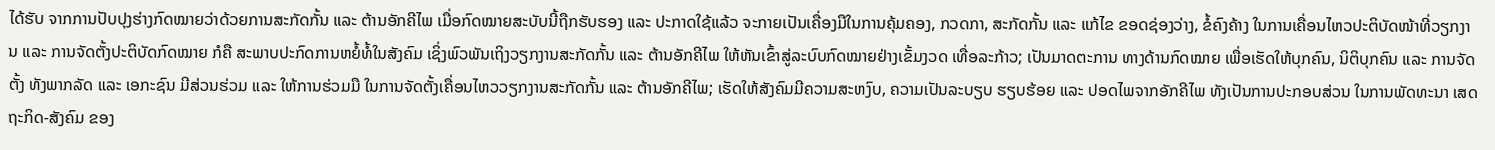ໄດ້ຮັບ ຈາກການປັບປຸງຮ່າງກົດໝາຍວ່າດ້ວຍການສະກັດກັ້ນ ແລະ ຕ້ານອັກຄີໄພ ເມື່ອກົດໝາຍສະບັບນີ້ຖືກຮັບຮອງ ແລະ ປະກາດໃຊ້ແລ້ວ ຈະກາຍເປັນເຄື່ອງມືໃນການຄຸ້ມຄອງ, ກວດກາ, ສະກັດກັ້ນ ແລະ ແກ້ໄຂ ຂອດຊ່ອງວ່າງ, ຂໍ້ຄົງຄ້າງ ໃນການເຄື່ອນໄຫວປະຕິບັດໜ້າທີ່ວຽກງານ ແລະ ການຈັດຕັ້ງປະຕິບັດກົດໝາຍ ກໍຄື ສະພາບປະກົດການຫຍໍ້ທໍ້ໃນສັງຄົມ ເຊິ່ງພົວພັນເຖິງວຽກງານສະກັດກັ້ນ ແລະ ຕ້ານອັກຄີໄພ ໃຫ້ຫັນເຂົ້າສູ່ລະບົບກົດໝາຍຢ່າງເຂັ້ມງວດ ເທື່ອລະກ້າວ; ເປັນມາດຕະການ ທາງດ້ານກົດໝາຍ ເພື່ອເຮັດໃຫ້ບຸກຄົນ, ນິຕິບຸກຄົນ ແລະ ການຈັດຕັ້ງ ທັງພາກລັດ ແລະ ເອກະຊົນ ມີສ່ວນຮ່ວມ ແລະ ໃຫ້ການຮ່ວມມື ໃນການຈັດຕັ້ງເຄື່ອນໄຫວວຽກງານສະກັດກັ້ນ ແລະ ຕ້ານອັກຄີໄພ; ເຮັດໃຫ້ສັງຄົມມີຄວາມສະຫງົບ, ຄວາມເປັນລະບຽບ ຮຽບຮ້ອຍ ແລະ ປອດໄພຈາກອັກຄີໄພ ທັງເປັນການປະກອບສ່ວນ ໃນການພັດທະນາ ເສດຖະກິດ-ສັງຄົມ ຂອງ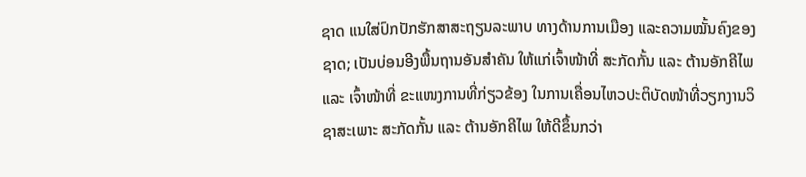ຊາດ ແນໃສ່ປົກປັກຮັກສາສະຖຽນລະພາບ ທາງດ້ານການເມືອງ ແລະຄວາມໝັ້ນຄົງຂອງຊາດ; ເປັນບ່ອນອີງພື້ນຖານອັນສໍາຄັນ ໃຫ້ແກ່ເຈົ້າໜ້າທີ່ ສະກັດກັ້ນ ແລະ ຕ້ານອັກຄີໄພ ແລະ ເຈົ້າໜ້າທີ່ ຂະແໜງການທີ່ກ່ຽວຂ້ອງ ໃນການເຄື່ອນໄຫວປະຕິບັດໜ້າທີ່ວຽກງານວິຊາສະເພາະ ສະກັດກັ້ນ ແລະ ຕ້ານອັກຄີໄພ ໃຫ້ດີຂຶ້ນກວ່າ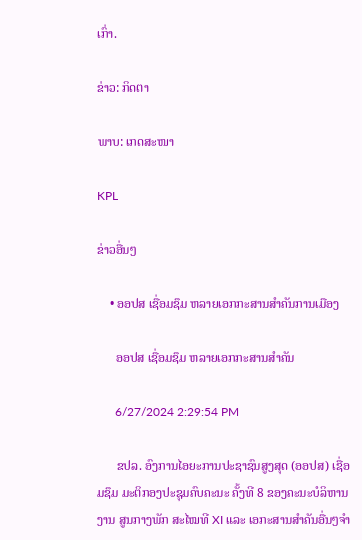ເກົ່າ.

ຂ່າວ: ກິດຕາ

ພາບ: ເກດສະໜາ

KPL

ຂ່າວອື່ນໆ

    • ອອປສ ເຊື່ອມຊຶມ ຫລາຍເອກກະສານສຳຄັນການເມືອງ

      ອອປສ ເຊື່ອມຊຶມ ຫລາຍເອກກະສານສຳຄັນ

      6/27/2024 2:29:54 PM

      ຂປລ. ອົງການໄອຍະການປະຊາຊົນສູງສຸດ (ອອປສ) ເຊື່ອມຊຶມ ມະຕິກອງປະຊຸມຄົບຄະນະ ຄັ້ງທີ 8 ຂອງຄະນະບໍລິຫານງານ ສູນກາງພັກ ສະໄໝທີ XI ແລະ ເອກະສານສຳຄັນອື່ນໆຈຳ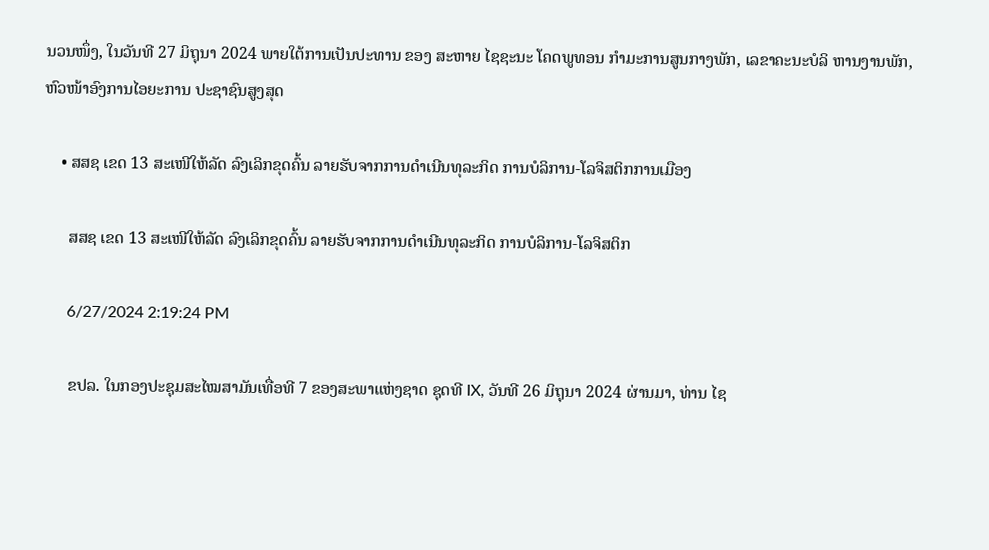ນວນໜຶ່ງ, ໃນວັນທີ 27 ມິຖຸນາ 2024 ພາຍໃຕ້ການເປັນປະທານ ຂອງ ສະຫາຍ ໄຊຊະນະ ໂຄດພູທອນ ກໍາມະການສູນກາງພັກ, ເລຂາຄະນະບໍລິ ຫານງານພັກ, ຫົວໜ້າອົງການໄອຍະການ ປະຊາຊົນສູງສຸດ

    • ສສຊ ເຂດ 13 ສະເໜີໃຫ້ລັດ ລົງເລິກຂຸດຄົ້ນ ລາຍຮັບຈາກການດຳເນີນທຸລະກິດ ການບໍລິການ-ໂລຈິສຕິກການເມືອງ

      ສສຊ ເຂດ 13 ສະເໜີໃຫ້ລັດ ລົງເລິກຂຸດຄົ້ນ ລາຍຮັບຈາກການດຳເນີນທຸລະກິດ ການບໍລິການ-ໂລຈິສຕິກ

      6/27/2024 2:19:24 PM

      ຂປລ. ໃນກອງປະຊຸມສະໄໝສາມັນເທື່ອທີ 7 ຂອງສະພາແຫ່ງຊາດ ຊຸດທີ IX, ວັນທີ 26 ມິຖຸນາ 2024 ຜ່ານມາ, ທ່ານ ໄຊ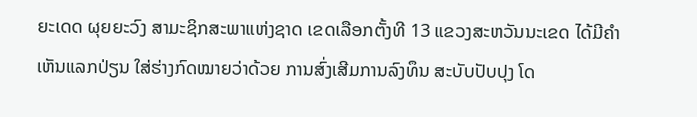ຍະເດດ ຜຸຍຍະວົງ ສາມະຊິກສະພາແຫ່ງຊາດ ເຂດເລືອກຕັ້ງທີ 13 ແຂວງສະຫວັນນະເຂດ ໄດ້ມີຄຳເຫັນແລກປ່ຽນ ໃສ່ຮ່າງກົດໝາຍວ່າດ້ວຍ ການສົ່ງເສີມການລົງທຶນ ສະບັບປັບປຸງ ໂດ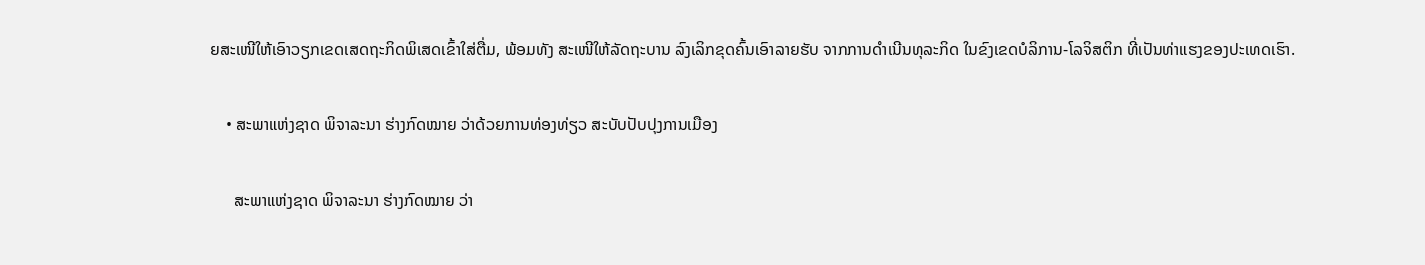ຍສະເໜີໃຫ້ເອົາວຽກເຂດເສດຖະກິດພິເສດເຂົ້າໃສ່ຕື່ມ, ພ້ອມທັງ ສະເໜີໃຫ້ລັດຖະບານ ລົງເລິກຂຸດຄົ້ນເອົາລາຍຮັບ ຈາກການດຳເນີນທຸລະກິດ ໃນຂົງເຂດບໍລິການ-ໂລຈິສຕິກ ທີ່ເປັນທ່າແຮງຂອງປະເທດເຮົາ.

    • ສະພາແຫ່ງຊາດ ພິຈາລະນາ ຮ່າງກົດໝາຍ ວ່າດ້ວຍການທ່ອງທ່ຽວ ສະບັບປັບປຸງການເມືອງ

      ສະພາແຫ່ງຊາດ ພິຈາລະນາ ຮ່າງກົດໝາຍ ວ່າ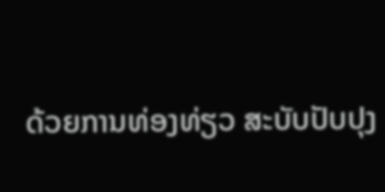ດ້ວຍການທ່ອງທ່ຽວ ສະບັບປັບປຸງ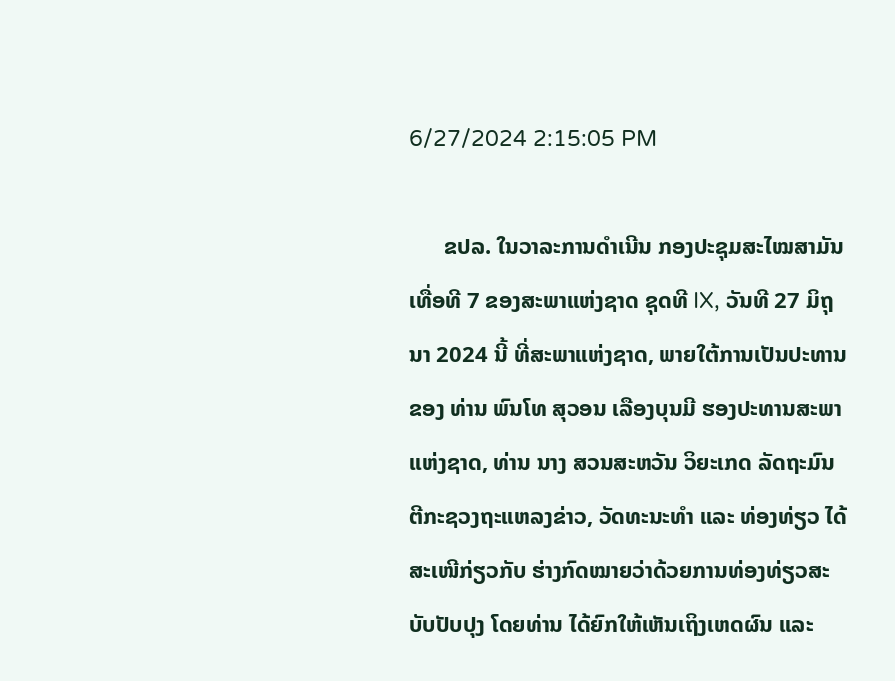6/27/2024 2:15:05 PM

      ຂປລ. ໃນວາລະການດໍາເນີນ ກອງປະຊຸມສະໄໝສາມັນເທື່ອທີ 7 ຂອງສະພາແຫ່ງຊາດ ຊຸດທີ IX, ວັນທີ 27 ມິຖຸນາ 2024 ນີ້ ທີ່ສະພາແຫ່ງຊາດ, ພາຍໃຕ້ການເປັນປະທານຂອງ ທ່ານ ພົນໂທ ສຸວອນ ເລືອງບຸນມີ ຮອງປະທານສະພາແຫ່ງຊາດ, ທ່ານ ນາງ ສວນສະຫວັນ ວິຍະເກດ ລັດຖະມົນຕີກະຊວງຖະແຫລງຂ່າວ, ວັດທະນະທໍາ ແລະ ທ່ອງທ່ຽວ ໄດ້ສະເໜີກ່ຽວກັບ ຮ່າງກົດໝາຍວ່າດ້ວຍການທ່ອງທ່ຽວສະບັບປັບປຸງ ໂດຍທ່ານ ໄດ້ຍົກໃຫ້ເຫັນເຖິງເຫດຜົນ ແລະ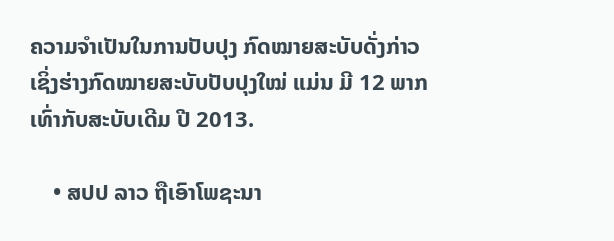ຄວາມຈໍາເປັນໃນການປັບປຸງ ກົດໝາຍສະບັບດັ່ງກ່າວ ເຊິ່ງຮ່າງກົດໝາຍສະບັບປັບປຸງໃໝ່ ແມ່ນ ມີ 12 ພາກ ເທົ່າກັບສະບັບເດີມ ປີ 2013.

    • ສປປ ລາວ ຖືເອົາໂພຊະນາ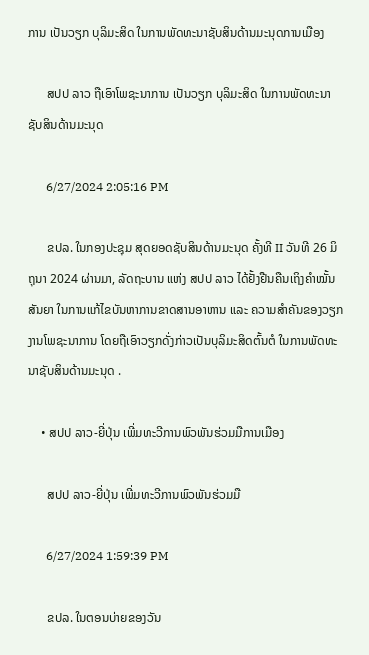ການ ເປັນວຽກ ບຸລິມະສິດ ໃນການພັດທະນາຊັບສິນດ້ານມະນຸດການເມືອງ

      ສປປ ລາວ ຖືເອົາໂພຊະນາການ ເປັນວຽກ ບຸລິມະສິດ ໃນການພັດທະນາຊັບສິນດ້ານມະນຸດ

      6/27/2024 2:05:16 PM

      ຂປລ. ໃນກອງປະຊຸມ ສຸດຍອດຊັບສິນດ້ານມະນຸດ ຄັ້ງທີ II ວັນທີ 26 ມິຖຸນາ 2024 ຜ່ານມາ, ລັດຖະບານ ແຫ່ງ ສປປ ລາວ ໄດ້ຢັ້ງຢືນຄືນເຖິງຄໍາໝັ້ນສັນຍາ ໃນການແກ້ໄຂບັນຫາການຂາດສານອາຫານ ແລະ ຄວາມສຳຄັນຂອງວຽກງານໂພຊະນາການ ໂດຍຖືເອົາວຽກດັ່ງກ່າວເປັນບຸລິມະສິດຕົ້ນຕໍ ໃນການພັດທະນາຊັບສິນດ້ານມະນຸດ .

    • ສປປ ລາວ-ຍີ່ປຸ່ນ ເພີ່ມທະວີການພົວພັນຮ່ວມມືການເມືອງ

      ສປປ ລາວ-ຍີ່ປຸ່ນ ເພີ່ມທະວີການພົວພັນຮ່ວມມື

      6/27/2024 1:59:39 PM

      ຂປລ. ໃນຕອນບ່າຍຂອງວັນ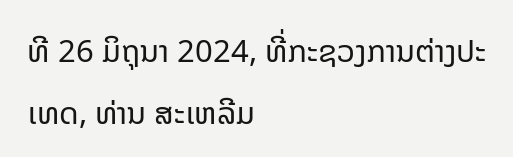ທີ 26 ມິຖຸນາ 2024, ທີ່ກະຊວງການຕ່າງປະເທດ, ທ່ານ ສະເຫລີມ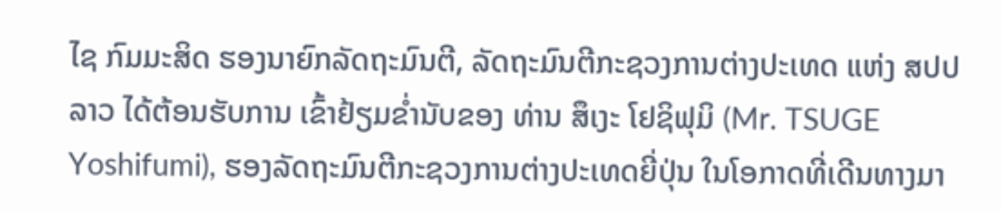ໄຊ ກົມມະສິດ ຮອງນາຍົກລັດຖະມົນຕີ, ລັດຖະມົນຕີກະຊວງການຕ່າງປະເທດ ແຫ່ງ ສປປ ລາວ ໄດ້ຕ້ອນຮັບການ ເຂົ້າຢ້ຽມຂໍ່ານັບຂອງ ທ່ານ ສຶເງະ ໂຢຊິຟຸມິ (Mr. TSUGE Yoshifumi), ຮອງລັດຖະມົນຕີກະຊວງການຕ່າງປະເທດຍີ່ປຸ່ນ ໃນໂອກາດທີ່ເດີນທາງມາ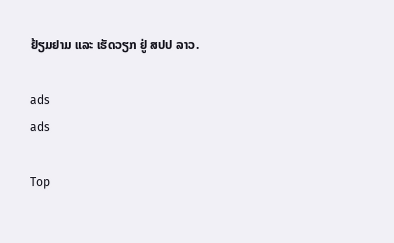ຢ້ຽມຢາມ ແລະ ເຮັດວຽກ ຢູ່ ສປປ ລາວ.

ads
ads

Top